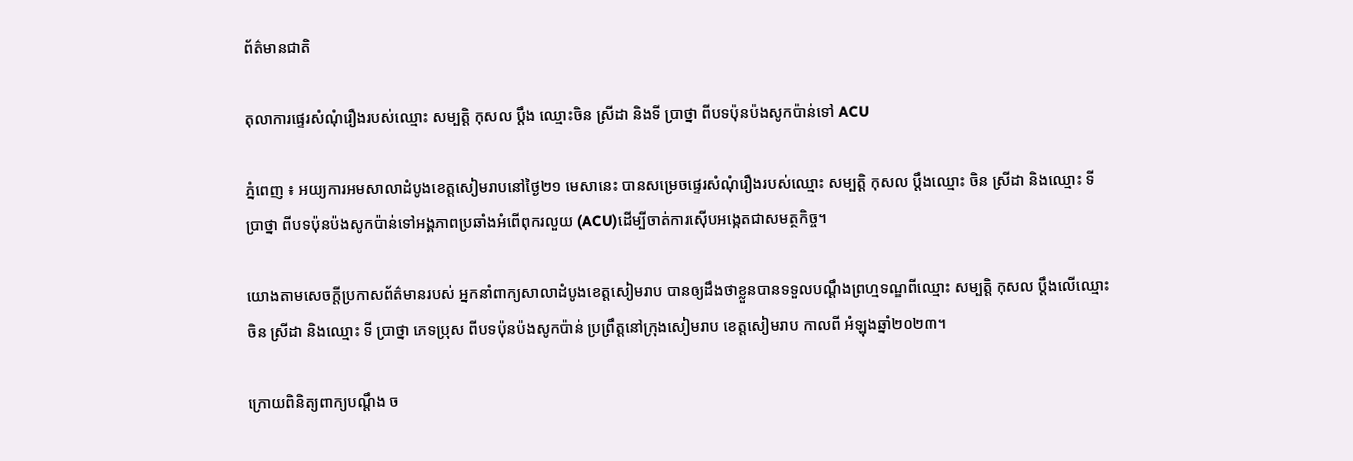ព័ត៌មានជាតិ

តុលាការផ្ទេរសំណុំរឿងរបស់ឈ្មោះ សម្បត្តិ កុសល ប្តឹង ឈ្មោះចិន ស្រីដា និងទី ប្រាថ្នា ពីបទប៉ុនប៉ងសូកប៉ាន់ទៅ ACU

ភ្នំពេញ ៖ អយ្យការអមសាលាដំបូងខេត្តសៀមរាបនៅថ្ងៃ២១ មេសានេះ បានសម្រេចផ្ទេរសំណុំរឿងរបស់ឈ្មោះ សម្បត្តិ កុសល ប្តឹងឈ្មោះ ចិន ស្រីដា និងឈ្មោះ ទី ប្រាថ្នា ពីបទប៉ុនប៉ងសូកប៉ាន់ទៅអង្គភាពប្រឆាំងអំពើពុករលួយ (ACU)ដើម្បីចាត់ការស៊ើបអង្កេតជាសមត្ថកិច្ច។

យោងតាមសេចក្តីប្រកាសព័ត៌មានរបស់ អ្នកនាំពាក្យសាលាដំបូងខេត្តសៀមរាប បានឲ្យដឹងថាខ្លួនបានទទួលបណ្តឹងព្រហ្មទណ្ឌពីឈ្មោះ សម្បត្តិ កុសល ប្តឹងលើឈ្មោះ ចិន ស្រីដា និងឈ្មោះ ទី ប្រាថ្នា ភេទប្រុស ពីបទប៉ុនប៉ងសូកប៉ាន់ ប្រព្រឹត្តនៅក្រុងសៀមរាប ខេត្តសៀមរាប កាលពី អំឡុងឆ្នាំ២០២៣។

ក្រោយពិនិត្យពាក្យបណ្ដឹង ច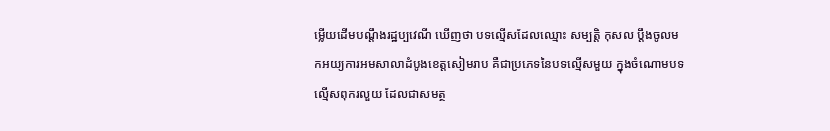ម្លើយដើមបណ្តឹងរដ្ឋប្បវេណី ឃើញថា បទល្មើសដែលឈ្មោះ សម្បត្តិ កុសល ប្តឹងចូលមកអយ្យការអមសាលាដំបូងខេត្តសៀមរាប គឺជាប្រភេទនៃបទល្មើសមួយ ក្នុងចំណោមបទល្មើសពុករលួយ ដែលជាសមត្ថ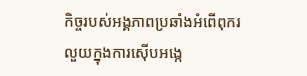កិច្ចរបស់អង្គភាពប្រឆាំងអំពើពុករលួយក្នុងការស៊ើបអង្កេ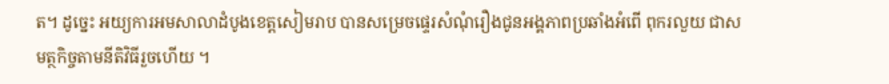ត។ ដូច្នេះ អយ្យការអមសាលាដំបូងខេត្តសៀមរាប បានសម្រេចផ្ទេរសំណុំរឿងជូនអង្គភាពប្រឆាំងអំពើ ពុករលួយ ជាសមត្ថកិច្ចតាមនីតិវិធីរួចហើយ ។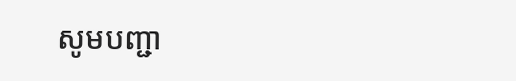សូមបញ្ជា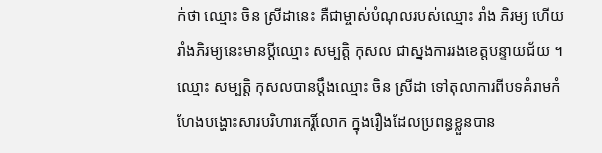ក់ថា ឈ្មោះ ចិន ស្រីដានេះ គឺជាម្ចាស់បំណុលរបស់ឈ្មោះ រាំង ភិរម្យ ហើយរាំងភិរម្យនេះមានប្តីឈ្មោះ សម្បត្តិ កុសល ជាស្នងការរងខេត្តបន្ទាយជ័យ ។ ឈ្មោះ សម្បត្តិ កុសលបានប្តឹងឈ្មោះ ចិន ស្រីដា ទៅតុលាការពីបទគំរាមកំហែងបង្ហោះសារបរិហារកេរ្តិ៍លោក ក្នុងរឿងដែលប្រពន្ធខ្លួនបាន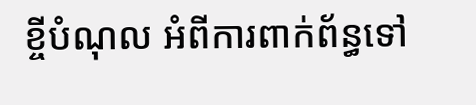ខ្ចីបំណុល អំពីការពាក់ព័ន្ធទៅ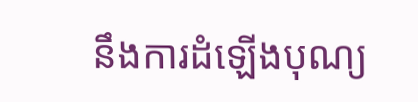នឹងការដំឡើងបុណ្យ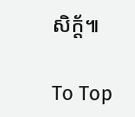សិក្ត័៕

To Top